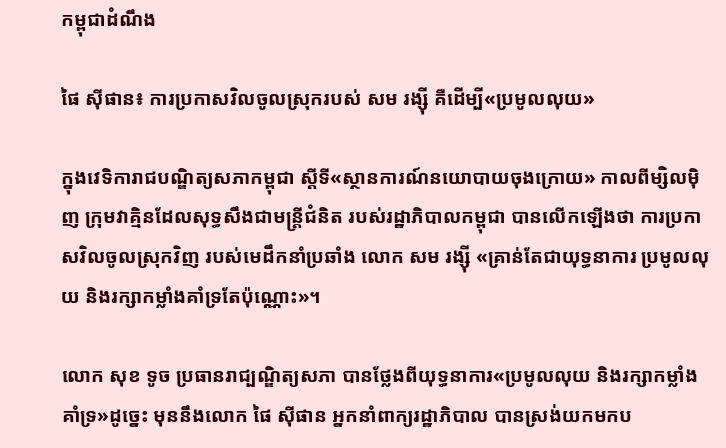កម្ពុជាដំណឹង

ផៃ ស៊ីផាន៖ ការប្រកាសវិលចូលស្រុករបស់ សម រង្ស៊ី គឺដើម្បី«ប្រមូលលុយ»

ក្នុងវេទិការាជបណ្ឌិត្យសភាកម្ពុជា ស្ដីទី«ស្ថានការណ៍នយោបាយចុងក្រោយ» កាលពីម្សិលម៉ិញ ក្រុមវាគ្មិនដែលសុទ្ធសឹងជាមន្ត្រីជំនិត របស់រដ្ឋាភិបាលកម្ពុជា បានលើកឡើងថា ការប្រកាសវិលចូលស្រុកវិញ របស់មេដឹកនាំប្រឆាំង លោក សម រង្ស៊ី «គ្រាន់តែជាយុទ្ធនាការ ប្រមូលលុយ និងរក្សាកម្លាំងគាំទ្រតែប៉ុណ្ណោះ»។

លោក សុខ ទូច ប្រធានរាជ្បណ្ឌិត្យសភា បានថ្លែងពីយុទ្ធនាការ«ប្រមូលលុយ និងរក្សាកម្លាំងគាំទ្រ»ដូច្នេះ មុននឹងលោក ផៃ ស៊ីផាន អ្នកនាំពាក្យរដ្ឋាភិបាល បានស្រង់យកមកប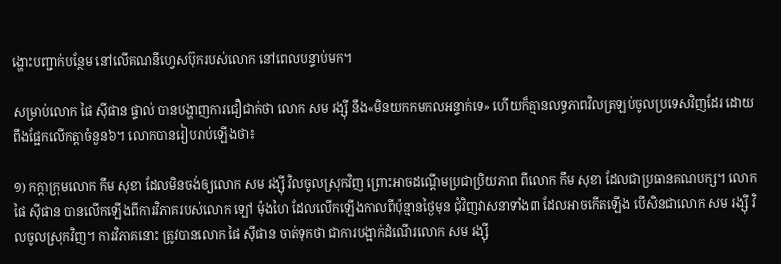ង្ហោះបញ្ជាក់បន្ថែម នៅលើគណនីហ្វេសប៊ុករបស់លោក នៅពេលបន្ទាប់មក។

សម្រាប់លោក ផៃ ស៊ីផាន ផ្ទាល់ បានបង្ហាញការជឿជាក់ថា លោក សម រង្ស៊ី នឹង«មិនយកកមកលអន្ទាក់ទេ» ហើយក៏គ្មានលទ្ធភាពវិលត្រឡប់ចូលប្រទេសវិញដែរ ដោយពឹងផ្អែកលើកត្តាចំនួន៦។ លោកបានរៀបរាប់ឡើងថា៖

១) កក្តាក្រុមលោក កឹម សុខា ដែលមិនចង់ឲ្យលោក សម រង្ស៊ី វិលចូលស្រុកវិញ ព្រោះអាចដណ្ដើមប្រជាប្រិយភាព ពីលោក កឹម សុខា ដែលជាប្រធានគណបក្ស។ លោក ផៃ ស៊ីផាន បានលើកឡើងពីការវិភាគរបស់លោក ឡៅ ម៉ុងហៃ ដែលលើកឡើងកាលពីប៉ុន្មានថ្ងៃមុន ជុំវិញវាសនាទាំង៣ ដែលអាចកើតឡើង បើសិនជាលោក សម រង្ស៊ី វិលចូលស្រុកវិញ។ ការវិភាគនោះ ត្រូវបានលោក ផៃ ស៊ីផាន ចាត់ទុកថា ជាការបង្អាក់ដំណើរលោក សម រង្ស៊ី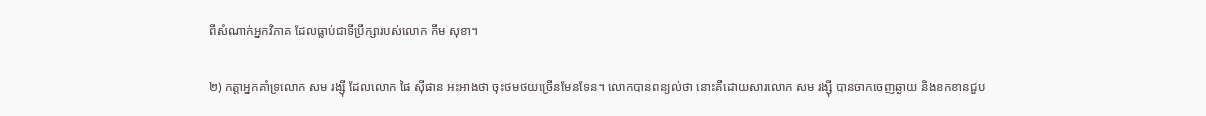ពីសំណាក់អ្នកវិភាគ ដែលធ្លាប់ជាទីប្រឹក្សារបស់លោក កឹម សុខា។

២) កត្តាអ្នកគាំទ្រលោក សម រង្ស៊ី ដែលលោក ផៃ ស៊ីផាន អះអាងថា ចុះថមថយច្រើនមែនទែន។ លោកបានពន្យល់ថា នោះគឺដោយសារលោក សម រង្ស៊ី បានចាកចេញឆ្ងាយ និងខកខានជួប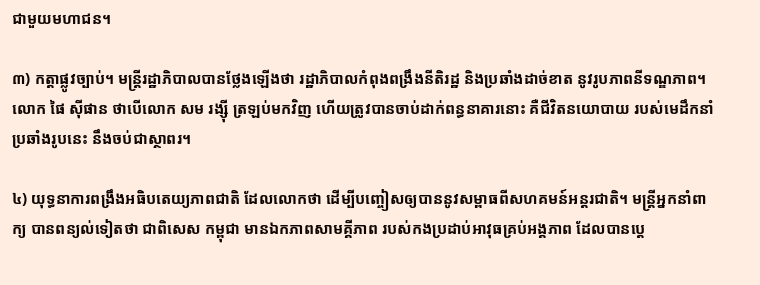ជាមួយមហាជន។

៣) កត្តាផ្លូវច្បាប់។ មន្ត្រីរដ្ឋាភិបាលបានថ្លែងឡើងថា រដ្ឋាភិបាលកំពុងពង្រឹងនីតិរដ្ឋ និងប្រឆាំងដាច់ខាត នូវរូបភាពនីទណ្ឌភាព។ លោក ផៃ ស៊ីផាន ថាបើលោក សម រង្ស៊ី ត្រឡប់មកវិញ ហើយត្រូវបានចាប់ដាក់ពន្ធនាគារនោះ គឺជីវិតនយោបាយ របស់មេដឹកនាំប្រឆាំងរូបនេះ នឹងចប់ជាស្ថាពរ។

៤) យុទ្ធនាការពង្រឹងអធិបតេយ្យភាពជាតិ ដែលលោកថា ដើម្បីបញ្ចៀសឲ្យបាននូវសម្ពាធពីសហគមន៍អន្តរជាតិ។ មន្ត្រីអ្នកនាំពាក្យ បានពន្យល់ទៀតថា ជាពិសេស កម្ពុជា មានឯកភាពសាមគ្គីភាព របស់កងប្រដាប់អាវុធគ្រប់អង្គភាព ដែលបានប្ដេ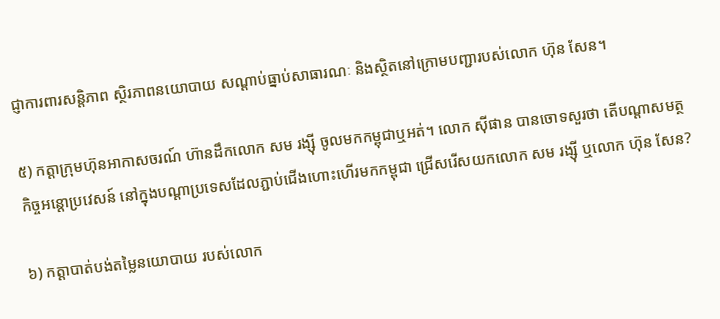ជ្ញាការពារសន្តិភាព ស្ថិរភាពនយោបាយ សណ្ដាប់ធ្នាប់សាធារណៈ និងស្ថិតនៅក្រោមបញ្ជារបស់លោក ហ៊ុន សែន។

៥) កត្តាក្រុមហ៊ុនអាកាសចរណ៍ ហ៊ានដឹកលោក សម រង្ស៊ី ចូលមកកម្ពុជាឬអត់។ លោក ស៊ីផាន បានចោទសួរថា តើបណ្ដាសមត្ថកិច្ចអន្តោប្រវេសន៍ នៅក្នុងបណ្ដាប្រទេសដែលភ្ជាប់ជើងហោះហើរមកកម្ពុជា ជ្រើសរើសយកលោក សម រង្ស៊ី ឬលោក ហ៊ុន សែន?

៦) កត្តាបាត់បង់តម្លៃនយោបាយ របស់លោក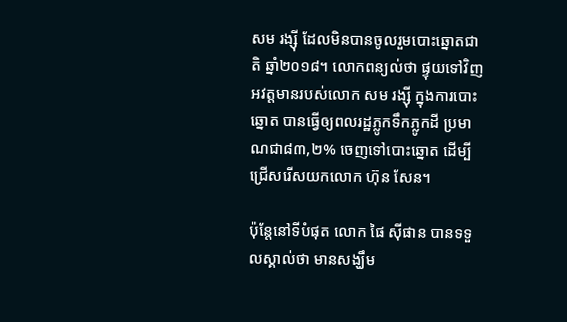សម រង្ស៊ី ដែលមិនបានចូលរួមបោះឆ្នោតជាតិ ឆ្នាំ២០១៨។ លោកពន្យល់ថា ផ្ទុយទៅវិញ អវត្តមានរបស់លោក សម រង្ស៊ី ក្នុងការបោះឆ្នោត បានធ្វើឲ្យពលរដ្ឋភ្លូកទឹកភ្លូកដី ប្រមាណជា៨៣,២% ចេញទៅបោះឆ្នោត ដើម្បីជ្រើសរើសយកលោក ហ៊ុន សែន។

ប៉ុន្តែនៅទីបំផុត លោក ផៃ ស៊ីផាន បានទទួលស្គាល់ថា មានសង្ឃឹម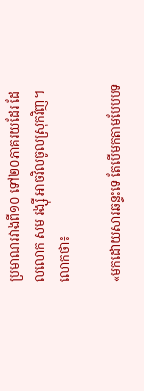ប្រមាណរវាងពី១០ ទៅ២០ភាគរយដែរ ដែលលោក សម រង្ស៊ី អាចវិលចូលស្រុកវិញ។ លោកថា៖

«មកដោយសារឆន្ទះទេ តែបើមកតាមបែបបទ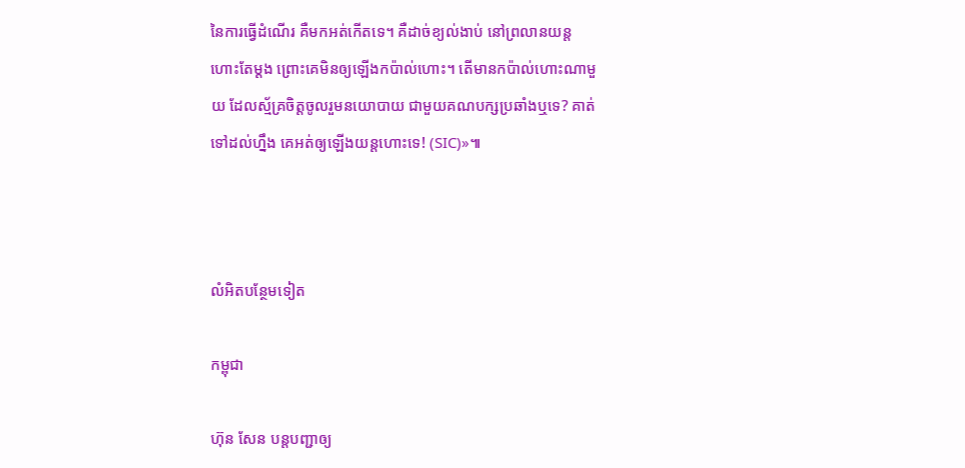នៃការធ្វើដំណើរ គឺមកអត់កើតទេ។ គឺដាច់ខ្យល់ងាប់ នៅព្រលានយន្ដហោះតែម្ដង ព្រោះគេមិនឲ្យឡើងកប៉ាល់ហោះ។ តើមានកប៉ាល់ហោះណាមួយ ដែលស្ម័គ្រចិត្តចូលរួមនយោបាយ ជាមួយគណបក្សប្រឆាំងឬទេ? គាត់ទៅដល់ហ្នឹង គេអត់ឲ្យឡើងយន្ដហោះទេ! (SIC)»៕



លំអិតបន្ថែមទៀត

កម្ពុជា

ហ៊ុន សែន បន្តបញ្ជាឲ្យ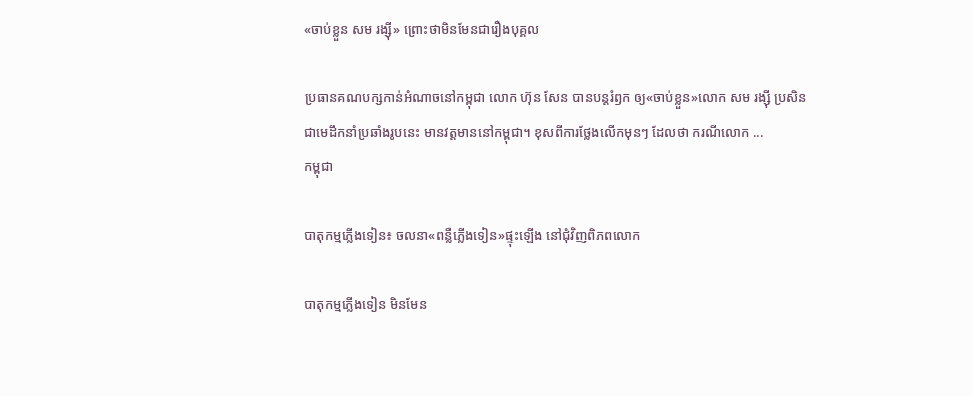«ចាប់ខ្លួន សម រង្ស៊ី» ព្រោះថាមិនមែនជារឿងបុគ្គល

ប្រធានគណបក្សកាន់អំណាចនៅកម្ពុជា លោក ហ៊ុន សែន បានបន្តរំឭក ឲ្យ«ចាប់ខ្លួន»លោក សម រង្ស៊ី ប្រសិនជាមេដឹកនាំប្រឆាំងរូបនេះ មានវត្តមាននៅកម្ពុជា។ ខុសពីការថ្លែងលើកមុនៗ ដែលថា ករណីលោក ...
កម្ពុជា

បាតុកម្មភ្លើងទៀន៖ ចលនា«ពន្លឺភ្លើងទៀន»ផ្ទុះឡើង នៅជុំវិញពិភពលោក

បាតុកម្មភ្លើងទៀន មិនមែន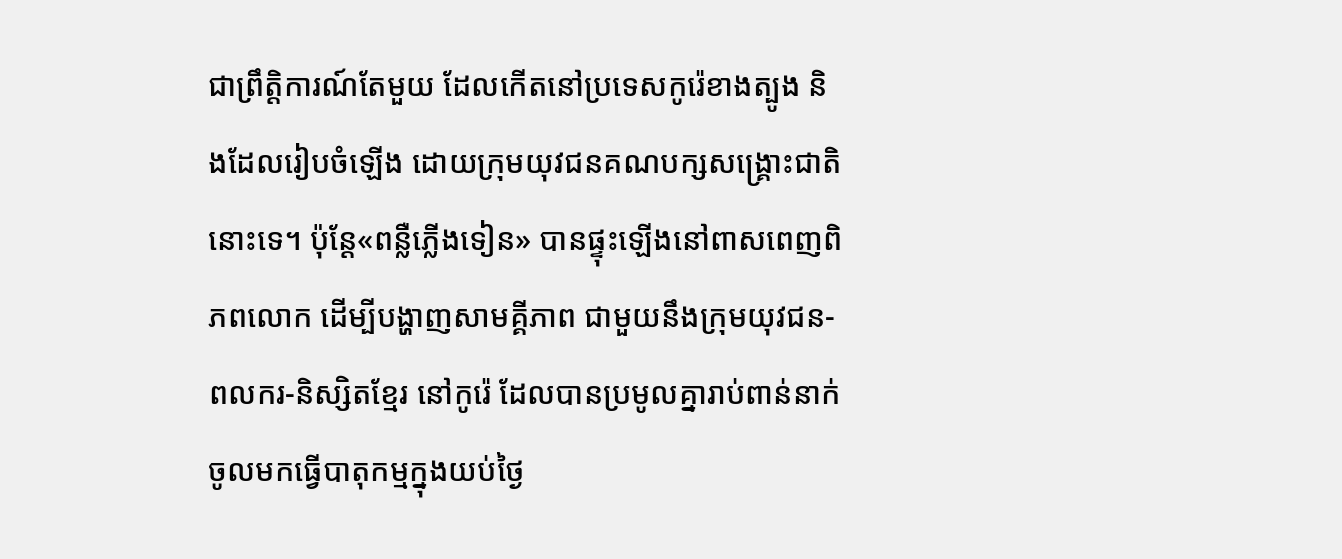ជាព្រឹត្តិការណ៍តែមួយ ដែលកើតនៅប្រទេសកូរ៉េខាងត្បូង និងដែលរៀបចំឡើង ដោយក្រុមយុវជនគណបក្សសង្គ្រោះជាតិ នោះទេ។ ប៉ុន្តែ«ពន្លឺភ្លើងទៀន» បានផ្ទុះឡើងនៅពាសពេញពិភពលោក ដើម្បីបង្ហាញសាមគ្គីភាព ជាមួយនឹងក្រុមយុវជន-ពលករ-និស្សិតខ្មែរ នៅកូរ៉េ ដែលបានប្រមូលគ្នារាប់ពាន់នាក់ ចូលមកធ្វើបាតុកម្មក្នុងយប់ថ្ងៃ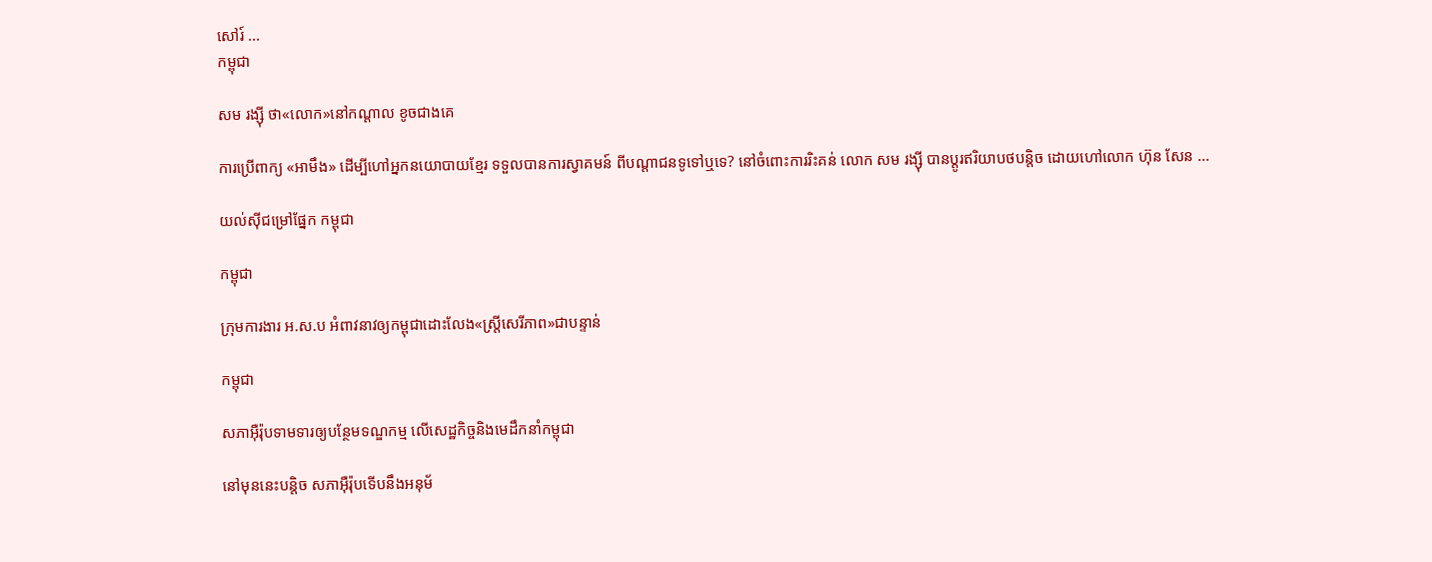សៅរ៍ ...
កម្ពុជា

សម រង្ស៊ី ថា«លោក»នៅកណ្ដាល ខូចជាងគេ

ការប្រើពាក្យ «អាមឹង» ដើម្បីហៅអ្នកនយោបាយខ្មែរ ទទួលបានការស្វាគមន៍ ពីបណ្ដាជនទូទៅឬទេ? នៅចំពោះការរិះគន់ លោក សម រង្ស៊ី បានប្ដូរឥរិយាបថបន្តិច ដោយហៅលោក ហ៊ុន សែន ...

យល់ស៊ីជម្រៅផ្នែក កម្ពុជា

កម្ពុជា

ក្រុមការងារ អ.ស.ប អំពាវនាវឲ្យកម្ពុជាដោះលែង«ស្ត្រីសេរីភាព»ជាបន្ទាន់

កម្ពុជា

សភាអ៊ឺរ៉ុបទាមទារឲ្យបន្ថែមទណ្ឌកម្ម លើសេដ្ឋកិច្ចនិងមេដឹកនាំកម្ពុជា

នៅមុននេះបន្តិច សភាអ៊ឺរ៉ុបទើបនឹងអនុម័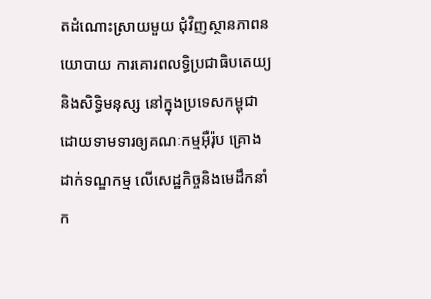តដំណោះស្រាយមួយ ជុំវិញស្ថានភាពនយោបាយ ការគោរពលទ្ធិប្រជាធិបតេយ្យ និងសិទ្ធិមនុស្ស នៅក្នុងប្រទេសកម្ពុជា ដោយទាមទារឲ្យគណៈកម្មអ៊ឺរ៉ុប គ្រោងដាក់ទណ្ឌកម្ម លើសេដ្ឋកិច្ចនិងមេដឹកនាំក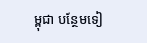ម្ពុជា បន្ថែមទៀ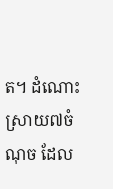ត។ ដំណោះស្រាយ៧ចំណុច ដែល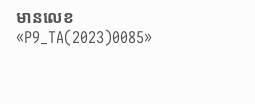មានលេខ «P9_TA(2023)0085»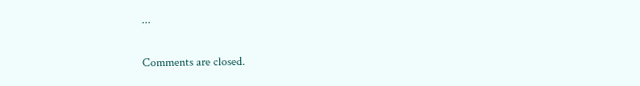...

Comments are closed.